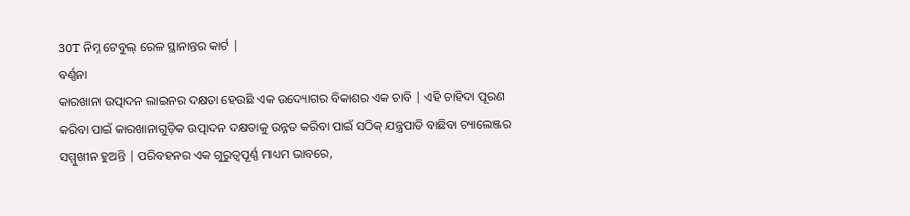30T ନିମ୍ନ ଟେବୁଲ୍ ରେଳ ସ୍ଥାନାନ୍ତର କାର୍ଟ |
ବର୍ଣ୍ଣନା
କାରଖାନା ଉତ୍ପାଦନ ଲାଇନର ଦକ୍ଷତା ହେଉଛି ଏକ ଉଦ୍ୟୋଗର ବିକାଶର ଏକ ଚାବି | ଏହି ଚାହିଦା ପୂରଣ କରିବା ପାଇଁ କାରଖାନାଗୁଡ଼ିକ ଉତ୍ପାଦନ ଦକ୍ଷତାକୁ ଉନ୍ନତ କରିବା ପାଇଁ ସଠିକ୍ ଯନ୍ତ୍ରପାତି ବାଛିବା ଚ୍ୟାଲେଞ୍ଜର ସମ୍ମୁଖୀନ ହୁଅନ୍ତି | ପରିବହନର ଏକ ଗୁରୁତ୍ୱପୂର୍ଣ୍ଣ ମାଧ୍ୟମ ଭାବରେ,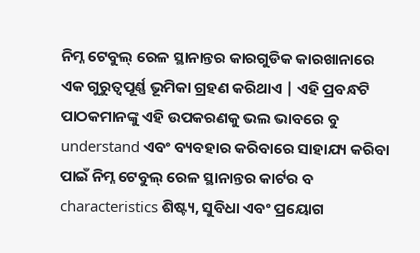ନିମ୍ନ ଟେବୁଲ୍ ରେଳ ସ୍ଥାନାନ୍ତର କାରଗୁଡିକ କାରଖାନାରେ ଏକ ଗୁରୁତ୍ୱପୂର୍ଣ୍ଣ ଭୂମିକା ଗ୍ରହଣ କରିଥାଏ | ଏହି ପ୍ରବନ୍ଧଟି ପାଠକମାନଙ୍କୁ ଏହି ଉପକରଣକୁ ଭଲ ଭାବରେ ବୁ understand ଏବଂ ବ୍ୟବହାର କରିବାରେ ସାହାଯ୍ୟ କରିବା ପାଇଁ ନିମ୍ନ ଟେବୁଲ୍ ରେଳ ସ୍ଥାନାନ୍ତର କାର୍ଟର ବ characteristics ଶିଷ୍ଟ୍ୟ, ସୁବିଧା ଏବଂ ପ୍ରୟୋଗ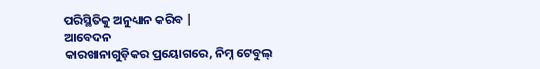ପରିସ୍ଥିତିକୁ ଅନୁଧ୍ୟାନ କରିବ |
ଆବେଦନ
କାରଖାନାଗୁଡ଼ିକର ପ୍ରୟୋଗରେ, ନିମ୍ନ ଟେବୁଲ୍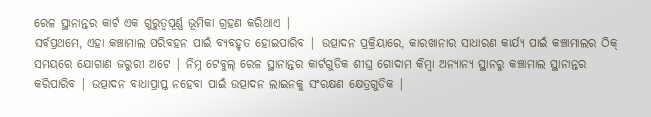ରେଳ ସ୍ଥାନାନ୍ତର କାର୍ଟ ଏକ ଗୁରୁତ୍ୱପୂର୍ଣ୍ଣ ଭୂମିକା ଗ୍ରହଣ କରିଥାଏ |
ସର୍ବପ୍ରଥମେ, ଏହା କଞ୍ଚାମାଲ ପରିବହନ ପାଇଁ ବ୍ୟବହୃତ ହୋଇପାରିବ | ଉତ୍ପାଦନ ପ୍ରକ୍ରିୟାରେ, କାରଖାନାର ସାଧାରଣ କାର୍ଯ୍ୟ ପାଇଁ କଞ୍ଚାମାଲର ଠିକ୍ ସମୟରେ ଯୋଗାଣ ଜରୁରୀ ଅଟେ | ନିମ୍ନ ଟେବୁଲ୍ ରେଳ ସ୍ଥାନାନ୍ତର କାର୍ଟଗୁଡିକ ଶୀଘ୍ର ଗୋଦାମ କିମ୍ବା ଅନ୍ୟାନ୍ୟ ସ୍ଥାନରୁ କଞ୍ଚାମାଲ ସ୍ଥାନାନ୍ତର କରିପାରିବ | ଉତ୍ପାଦନ ବାଧାପ୍ରାପ୍ତ ନହେବା ପାଇଁ ଉତ୍ପାଦନ ଲାଇନକୁ ସଂରକ୍ଷଣ କ୍ଷେତ୍ରଗୁଡିକ |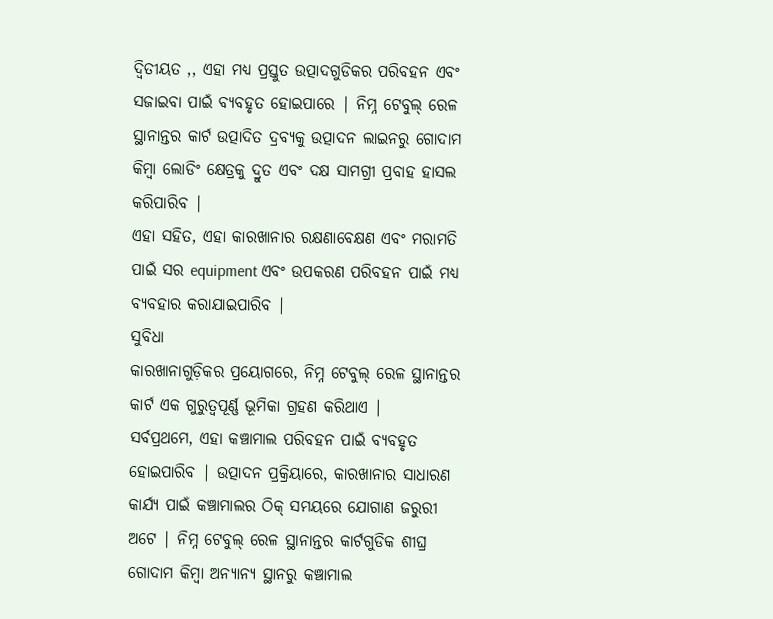ଦ୍ୱିତୀୟତ ,, ଏହା ମଧ୍ୟ ପ୍ରସ୍ତୁତ ଉତ୍ପାଦଗୁଡିକର ପରିବହନ ଏବଂ ସଜାଇବା ପାଇଁ ବ୍ୟବହୃତ ହୋଇପାରେ | ନିମ୍ନ ଟେବୁଲ୍ ରେଳ ସ୍ଥାନାନ୍ତର କାର୍ଟ ଉତ୍ପାଦିତ ଦ୍ରବ୍ୟକୁ ଉତ୍ପାଦନ ଲାଇନରୁ ଗୋଦାମ କିମ୍ବା ଲୋଡିଂ କ୍ଷେତ୍ରକୁ ଦ୍ରୁତ ଏବଂ ଦକ୍ଷ ସାମଗ୍ରୀ ପ୍ରବାହ ହାସଲ କରିପାରିବ |
ଏହା ସହିତ, ଏହା କାରଖାନାର ରକ୍ଷଣାବେକ୍ଷଣ ଏବଂ ମରାମତି ପାଇଁ ସର equipment ଏବଂ ଉପକରଣ ପରିବହନ ପାଇଁ ମଧ୍ୟ ବ୍ୟବହାର କରାଯାଇପାରିବ |
ସୁବିଧା
କାରଖାନାଗୁଡ଼ିକର ପ୍ରୟୋଗରେ, ନିମ୍ନ ଟେବୁଲ୍ ରେଳ ସ୍ଥାନାନ୍ତର କାର୍ଟ ଏକ ଗୁରୁତ୍ୱପୂର୍ଣ୍ଣ ଭୂମିକା ଗ୍ରହଣ କରିଥାଏ |
ସର୍ବପ୍ରଥମେ, ଏହା କଞ୍ଚାମାଲ ପରିବହନ ପାଇଁ ବ୍ୟବହୃତ ହୋଇପାରିବ | ଉତ୍ପାଦନ ପ୍ରକ୍ରିୟାରେ, କାରଖାନାର ସାଧାରଣ କାର୍ଯ୍ୟ ପାଇଁ କଞ୍ଚାମାଲର ଠିକ୍ ସମୟରେ ଯୋଗାଣ ଜରୁରୀ ଅଟେ | ନିମ୍ନ ଟେବୁଲ୍ ରେଳ ସ୍ଥାନାନ୍ତର କାର୍ଟଗୁଡିକ ଶୀଘ୍ର ଗୋଦାମ କିମ୍ବା ଅନ୍ୟାନ୍ୟ ସ୍ଥାନରୁ କଞ୍ଚାମାଲ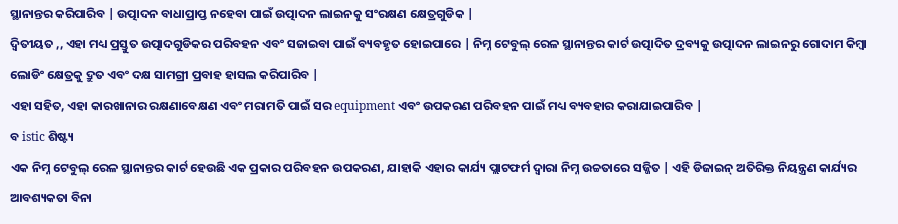ସ୍ଥାନାନ୍ତର କରିପାରିବ | ଉତ୍ପାଦନ ବାଧାପ୍ରାପ୍ତ ନହେବା ପାଇଁ ଉତ୍ପାଦନ ଲାଇନକୁ ସଂରକ୍ଷଣ କ୍ଷେତ୍ରଗୁଡିକ |
ଦ୍ୱିତୀୟତ ,, ଏହା ମଧ୍ୟ ପ୍ରସ୍ତୁତ ଉତ୍ପାଦଗୁଡିକର ପରିବହନ ଏବଂ ସଜାଇବା ପାଇଁ ବ୍ୟବହୃତ ହୋଇପାରେ | ନିମ୍ନ ଟେବୁଲ୍ ରେଳ ସ୍ଥାନାନ୍ତର କାର୍ଟ ଉତ୍ପାଦିତ ଦ୍ରବ୍ୟକୁ ଉତ୍ପାଦନ ଲାଇନରୁ ଗୋଦାମ କିମ୍ବା ଲୋଡିଂ କ୍ଷେତ୍ରକୁ ଦ୍ରୁତ ଏବଂ ଦକ୍ଷ ସାମଗ୍ରୀ ପ୍ରବାହ ହାସଲ କରିପାରିବ |
ଏହା ସହିତ, ଏହା କାରଖାନାର ରକ୍ଷଣାବେକ୍ଷଣ ଏବଂ ମରାମତି ପାଇଁ ସର equipment ଏବଂ ଉପକରଣ ପରିବହନ ପାଇଁ ମଧ୍ୟ ବ୍ୟବହାର କରାଯାଇପାରିବ |
ବ istic ଶିଷ୍ଟ୍ୟ
ଏକ ନିମ୍ନ ଟେବୁଲ୍ ରେଳ ସ୍ଥାନାନ୍ତର କାର୍ଟ ହେଉଛି ଏକ ପ୍ରକାର ପରିବହନ ଉପକରଣ, ଯାହାକି ଏହାର କାର୍ଯ୍ୟ ପ୍ଲାଟଫର୍ମ ଦ୍ୱାରା ନିମ୍ନ ଉଚ୍ଚତାରେ ସଜ୍ଜିତ | ଏହି ଡିଜାଇନ୍ ଅତିରିକ୍ତ ନିୟନ୍ତ୍ରଣ କାର୍ଯ୍ୟର ଆବଶ୍ୟକତା ବିନା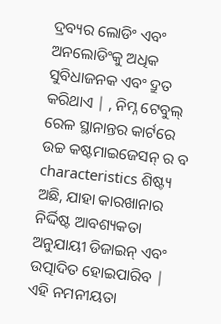ଦ୍ରବ୍ୟର ଲୋଡିଂ ଏବଂ ଅନଲୋଡିଂକୁ ଅଧିକ ସୁବିଧାଜନକ ଏବଂ ଦ୍ରୁତ କରିଥାଏ | , ନିମ୍ନ ଟେବୁଲ୍ ରେଳ ସ୍ଥାନାନ୍ତର କାର୍ଟରେ ଉଚ୍ଚ କଷ୍ଟମାଇଜେସନ୍ ର ବ characteristics ଶିଷ୍ଟ୍ୟ ଅଛି, ଯାହା କାରଖାନାର ନିର୍ଦ୍ଦିଷ୍ଟ ଆବଶ୍ୟକତା ଅନୁଯାୟୀ ଡିଜାଇନ୍ ଏବଂ ଉତ୍ପାଦିତ ହୋଇପାରିବ | ଏହି ନମନୀୟତା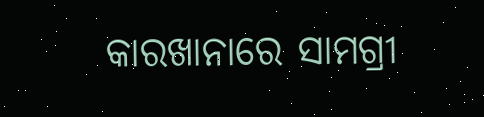କାରଖାନାରେ ସାମଗ୍ରୀ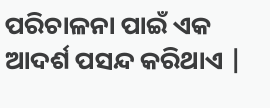ପରିଚାଳନା ପାଇଁ ଏକ ଆଦର୍ଶ ପସନ୍ଦ କରିଥାଏ |